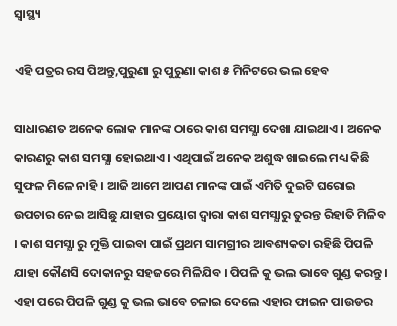ସ୍ୱାସ୍ଥ୍ୟ

ଏହି ପତ୍ରର ରସ ପିଅନ୍ତୁ,ପୁରୁଣା ରୁ ପୁରୁଣା କାଶ ୫ ମିନିଟରେ ଭଲ ହେବ

ସାଧାରଣତ ଅନେକ ଲୋକ ମାନଙ୍କ ଠାରେ କାଶ ସମସ୍ଯା ଦେଖା ଯାଇଥାଏ । ଅନେକ କାରଣରୁ କାଶ ସମସ୍ଯା ହୋଇଥାଏ । ଏଥିପାଇଁ ଅନେକ ଅଶୁଦ୍ଧ ଖାଇଲେ ମଧ୍ୟ କିଛି ସୁଫଳ ମିଳେ ନାହି । ଆଜି ଆମେ ଆପଣ ମାନଙ୍କ ପାଇଁ ଏମିତି ଦୁଇଟି ଘରୋଇ ଉପଚାର ନେଇ ଆସିଛୁ ଯାହାର ପ୍ରୟୋଗ ଦ୍ଵାରା କାଶ ସମସ୍ଯାରୁ ତୁରନ୍ତ ରିହାତି ମିଳିବ । କାଶ ସମସ୍ଯା ରୁ ମୁକ୍ତି ପାଇବା ପାଇଁ ପ୍ରଥମ ସାମଗ୍ରୀର ଆବଶ୍ୟକତା ରହିଛି ପିପଳି ଯାହା କୌଣସି ଦୋକାନରୁ ସହଜରେ ମିଳିଯିବ । ପିପଳି କୁ ଭଲ ଭାବେ ଗୁଣ୍ଡ କରନ୍ତୁ । ଏହା ପରେ ପିପଳି ଗୁଣ୍ଡ କୁ ଭଲ ଭାବେ ଚଳାଇ ଦେଲେ ଏହାର ଫାଇନ ପାଉଡର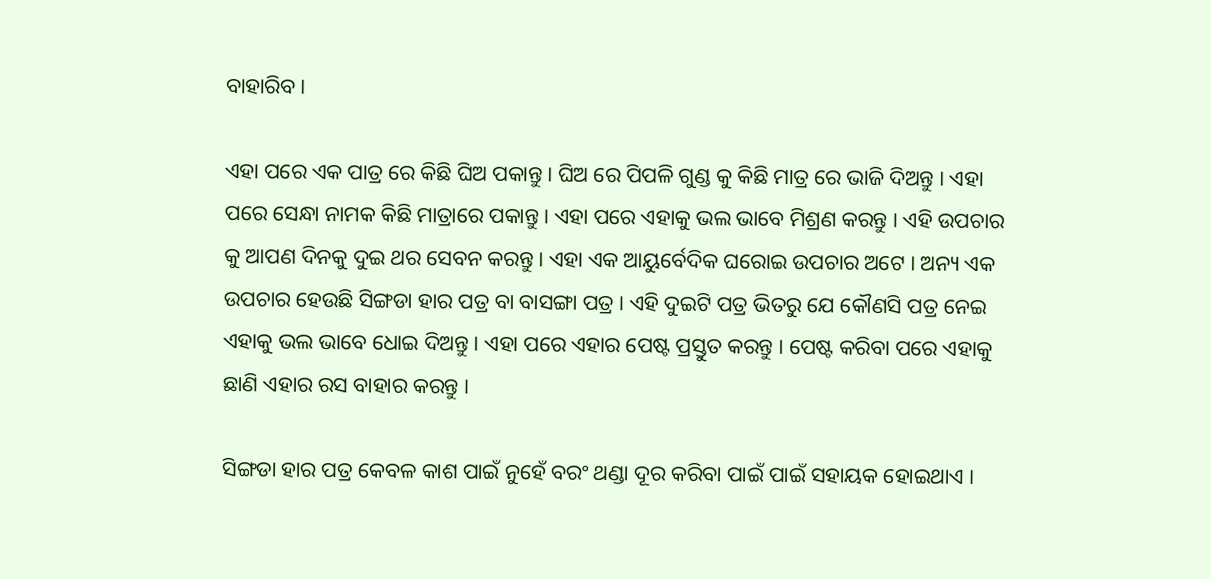ବାହାରିବ ।

ଏହା ପରେ ଏକ ପାତ୍ର ରେ କିଛି ଘିଅ ପକାନ୍ତୁ । ଘିଅ ରେ ପିପଳି ଗୁଣ୍ଡ କୁ କିଛି ମାତ୍ର ରେ ଭାଜି ଦିଅନ୍ତୁ । ଏହା ପରେ ସେନ୍ଧା ନାମକ କିଛି ମାତ୍ରାରେ ପକାନ୍ତୁ । ଏହା ପରେ ଏହାକୁ ଭଲ ଭାବେ ମିଶ୍ରଣ କରନ୍ତୁ । ଏହି ଉପଚାର କୁ ଆପଣ ଦିନକୁ ଦୁଇ ଥର ସେବନ କରନ୍ତୁ । ଏହା ଏକ ଆୟୁର୍ବେଦିକ ଘରୋଇ ଉପଚାର ଅଟେ । ଅନ୍ୟ ଏକ ଉପଚାର ହେଉଛି ସିଙ୍ଗଡା ହାର ପତ୍ର ବା ବାସଙ୍ଗା ପତ୍ର । ଏହି ଦୁଇଟି ପତ୍ର ଭିତରୁ ଯେ କୌଣସି ପତ୍ର ନେଇ ଏହାକୁ ଭଲ ଭାବେ ଧୋଇ ଦିଅନ୍ତୁ । ଏହା ପରେ ଏହାର ପେଷ୍ଟ ପ୍ରସ୍ତୁତ କରନ୍ତୁ । ପେଷ୍ଟ କରିବା ପରେ ଏହାକୁ ଛାଣି ଏହାର ରସ ବାହାର କରନ୍ତୁ ।

ସିଙ୍ଗଡା ହାର ପତ୍ର କେବଳ କାଶ ପାଇଁ ନୁହେଁ ବରଂ ଥଣ୍ଡା ଦୂର କରିବା ପାଇଁ ପାଇଁ ସହାୟକ ହୋଇଥାଏ ।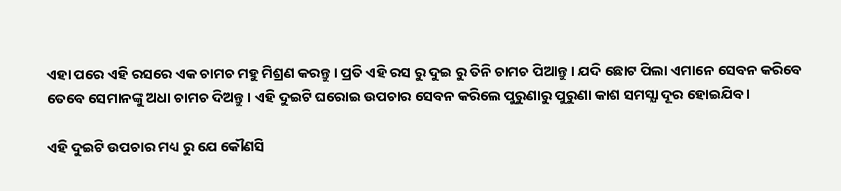ଏହା ପରେ ଏହି ରସରେ ଏକ ଚାମଚ ମହୁ ମିଶ୍ରଣ କରନ୍ତୁ । ପ୍ରତି ଏହି ରସ ରୁ ଦୁଇ ରୁ ତିନି ଚାମଚ ପିଆନ୍ତୁ । ଯଦି ଛୋଟ ପିଲା ଏମାନେ ସେବନ କରିବେ ତେବେ ସେମାନଙ୍କୁ ଅଧା ଚାମଚ ଦିଅନ୍ତୁ । ଏହି ଦୁଇଟି ଘରୋଇ ଉପଚାର ସେବନ କରିଲେ ପୁରୁଣାରୁ ପୁରୁଣା କାଶ ସମସ୍ଯା ଦୂର ହୋଇଯିବ ।

ଏହି ଦୁଇଟି ଉପଚାର ମଧ୍ୟ ରୁ ଯେ କୌଣସି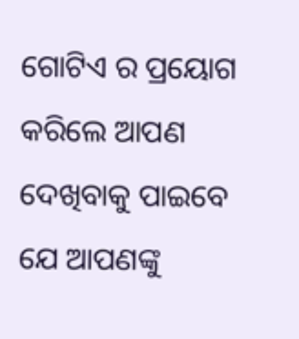ଗୋଟିଏ ର ପ୍ରୟୋଗ କରିଲେ ଆପଣ ଦେଖିବାକୁ ପାଇବେ ଯେ ଆପଣଙ୍କୁ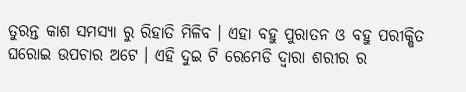ତୁରନ୍ତ କାଶ ସମସ୍ଯା ରୁ ରିହାତି ମିଳିବ । ଏହା ବହୁ ପୁରାତନ ଓ ବହୁ ପରୀକ୍ଷିତ ଘରୋଇ ଉପଚାର ଅଟେ । ଏହି ଦୁଇ ଟି ରେମେଡି ଦ୍ଵାରା ଶରୀର ର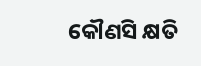କୌଣସି କ୍ଷତି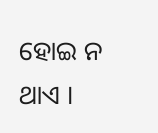ହୋଇ ନ ଥାଏ ।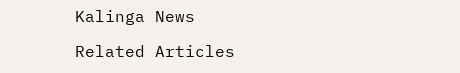Kalinga News

Related Articles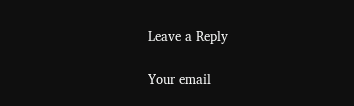Leave a Reply

Your email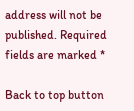address will not be published. Required fields are marked *

Back to top button